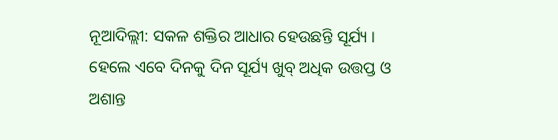ନୂଆଦିଲ୍ଲୀ: ସକଳ ଶକ୍ତିର ଆଧାର ହେଉଛନ୍ତି ସୂର୍ଯ୍ୟ । ହେଲେ ଏବେ ଦିନକୁ ଦିନ ସୂର୍ଯ୍ୟ ଖୁବ୍ ଅଧିକ ଉତ୍ତପ୍ତ ଓ ଅଶାନ୍ତ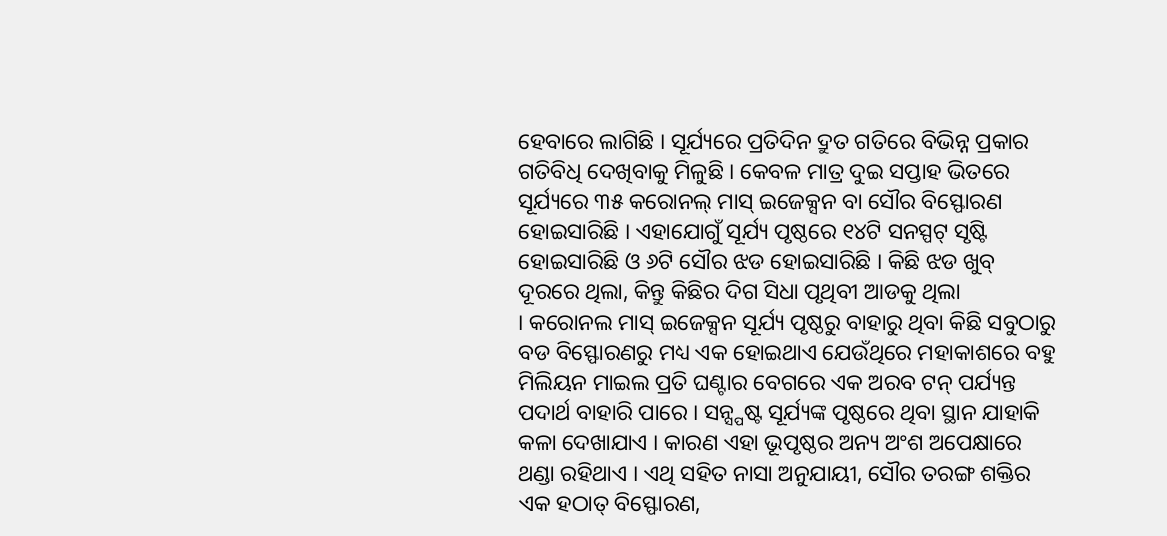ହେବାରେ ଲାଗିଛି । ସୂର୍ଯ୍ୟରେ ପ୍ରତିଦିନ ଦ୍ରୁତ ଗତିରେ ବିଭିନ୍ନ ପ୍ରକାର ଗତିବିଧି ଦେଖିବାକୁ ମିଳୁଛି । କେବଳ ମାତ୍ର ଦୁଇ ସପ୍ତାହ ଭିତରେ ସୂର୍ଯ୍ୟରେ ୩୫ କରୋନଲ୍ ମାସ୍ ଇଜେକ୍ସନ ବା ସୌର ବିସ୍ଫୋରଣ ହୋଇସାରିଛି । ଏହାଯୋଗୁଁ ସୂର୍ଯ୍ୟ ପୃଷ୍ଠରେ ୧୪ଟି ସନସ୍ପଟ୍ ସୃଷ୍ଟି ହୋଇସାରିଛି ଓ ୬ଟି ସୌର ଝଡ ହୋଇସାରିଛି । କିଛି ଝଡ ଖୁବ୍ ଦୂରରେ ଥିଲା, କିନ୍ତୁ କିଛିର ଦିଗ ସିଧା ପୃଥିବୀ ଆଡକୁ ଥିଲା
। କରୋନଲ ମାସ୍ ଇଜେକ୍ସନ ସୂର୍ଯ୍ୟ ପୃଷ୍ଠରୁ ବାହାରୁ ଥିବା କିଛି ସବୁଠାରୁ ବଡ ବିସ୍ଫୋରଣରୁ ମଧ୍ୟ ଏକ ହୋଇଥାଏ ଯେଉଁଥିରେ ମହାକାଶରେ ବହୁ ମିଲିୟନ ମାଇଲ ପ୍ରତି ଘଣ୍ଟାର ବେଗରେ ଏକ ଅରବ ଟନ୍ ପର୍ଯ୍ୟନ୍ତ ପଦାର୍ଥ ବାହାରି ପାରେ । ସନ୍ସ୍ପଷ୍ଟ ସୂର୍ଯ୍ୟଙ୍କ ପୃଷ୍ଠରେ ଥିବା ସ୍ଥାନ ଯାହାକି କଳା ଦେଖାଯାଏ । କାରଣ ଏହା ଭୂପୃଷ୍ଠର ଅନ୍ୟ ଅଂଶ ଅପେକ୍ଷାରେ ଥଣ୍ଡା ରହିଥାଏ । ଏଥି ସହିତ ନାସା ଅନୁଯାୟୀ, ସୌର ତରଙ୍ଗ ଶକ୍ତିର ଏକ ହଠାତ୍ ବିସ୍ଫୋରଣ,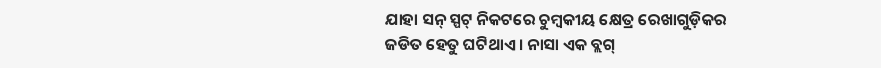ଯାହା ସନ୍ ସ୍ପଟ୍ ନିକଟରେ ଚୁମ୍ବକୀୟ କ୍ଷେତ୍ର ରେଖାଗୁଡ଼ିକର ଜଡିତ ହେତୁ ଘଟିଥାଏ । ନାସା ଏକ ବ୍ଲଗ୍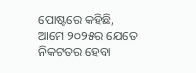ପୋଷ୍ଟରେ କହିଛି, ଆମେ ୨୦୨୫ର ଯେତେ ନିକଟତର ହେବା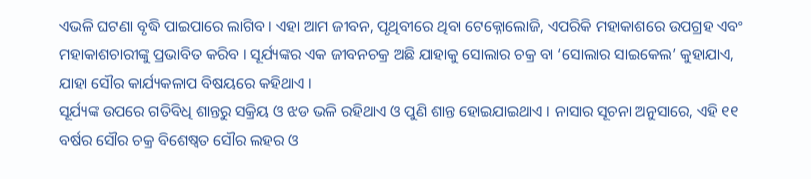ଏଭଳି ଘଟଣା ବୃଦ୍ଧି ପାଇପାରେ ଲାଗିବ । ଏହା ଆମ ଜୀବନ, ପୃଥିବୀରେ ଥିବା ଟେକ୍ନୋଲୋଜି, ଏପରିକି ମହାକାଶରେ ଉପଗ୍ରହ ଏବଂ ମହାକାଶଚାରୀଙ୍କୁ ପ୍ରଭାବିତ କରିବ । ସୂର୍ଯ୍ୟଙ୍କର ଏକ ଜୀବନଚକ୍ର ଅଛି ଯାହାକୁ ସୋଲାର ଚକ୍ର ବା ‘ସୋଲାର ସାଇକେଲ’ କୁହାଯାଏ, ଯାହା ସୌର କାର୍ଯ୍ୟକଳାପ ବିଷୟରେ କହିଥାଏ ।
ସୂର୍ଯ୍ୟଙ୍କ ଉପରେ ଗତିବିଧି ଶାନ୍ତରୁ ସକ୍ରିୟ ଓ ଝଡ ଭଳି ରହିଥାଏ ଓ ପୁଣି ଶାନ୍ତ ହୋଇଯାଇଥାଏ । ନାସାର ସୂଚନା ଅନୁସାରେ, ଏହି ୧୧ ବର୍ଷର ସୌର ଚକ୍ର ବିଶେଷ୍ୱତ ସୌର ଲହର ଓ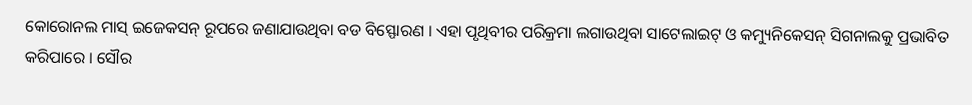କୋରୋନଲ ମାସ୍ ଇଜେକସନ୍ ରୂପରେ ଜଣାଯାଉଥିବା ବଡ ବିସ୍ଫୋରଣ । ଏହା ପୃଥିବୀର ପରିକ୍ରମା ଲଗାଉଥିବା ସାଟେଲାଇଟ୍ ଓ କମ୍ୟୁନିକେସନ୍ ସିଗନାଲକୁ ପ୍ରଭାବିତ କରିପାରେ । ସୌର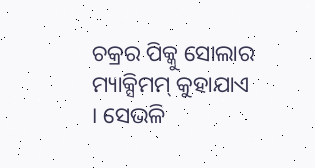ଚକ୍ରର ପିକ୍କୁ ସୋଲାର ମ୍ୟାକ୍ସିମମ୍ କୁହାଯାଏ । ସେଭଳି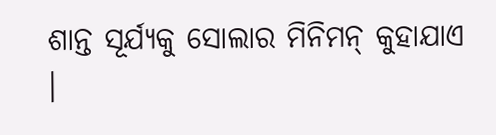ଶାନ୍ତ ସୂର୍ଯ୍ୟକୁ ସୋଲାର ମିନିମନ୍ କୁହାଯାଏ ।